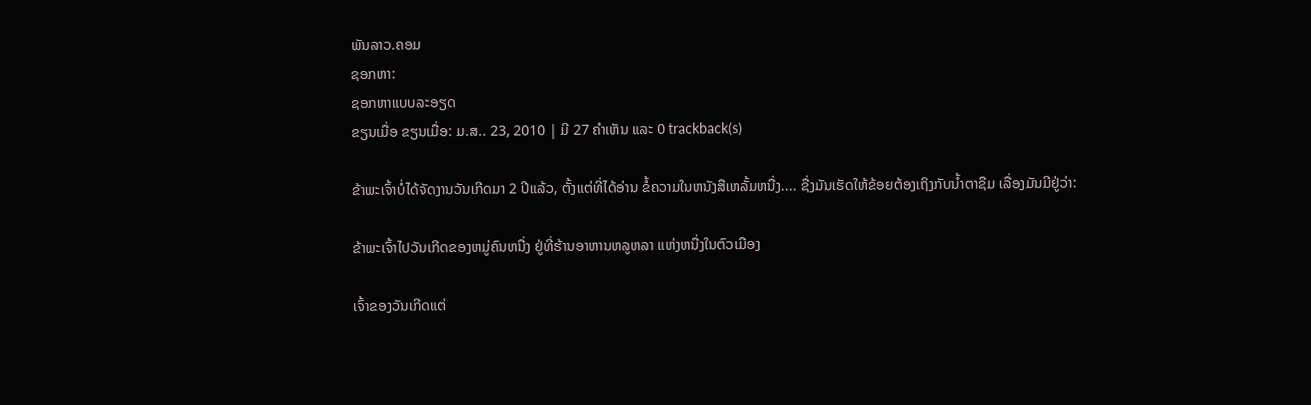ພັນລາວ.ຄອມ
ຊອກຫາ:
ຊອກຫາແບບລະອຽດ
ຂຽນເມື່ອ ຂຽນເມື່ອ: ມ.ສ.. 23, 2010 | ມີ 27 ຄຳເຫັນ ແລະ 0 trackback(s)

ຂ້າພະເຈົ້າບໍ່ໄດ້ຈັດງານວັນເກີດມາ 2 ປີແລ້ວ, ຕັ້ງແຕ່ທີ່ໄດ້ອ່ານ ຂໍ້ຄວາມໃນຫນັງສືເຫລັ້ມຫນື່ງ.... ຊື່ງມັນເຮັດໃຫ້ຂ້ອຍຕ້ອງເຖິງກັບນ້ຳຕາຊືມ ເລື່ອງມັນມີຢູ່ວ່າ:

ຂ້າພະເຈົ້າໄປວັນເກີດຂອງຫມູ່ຄົນຫນື່ງ ຢູ່ທີ່ຮ້ານອາຫານຫລູຫລາ ແຫ່ງຫນື່ງໃນຕົວເມືອງ

ເຈົ້າຂອງວັນເກີດແຕ່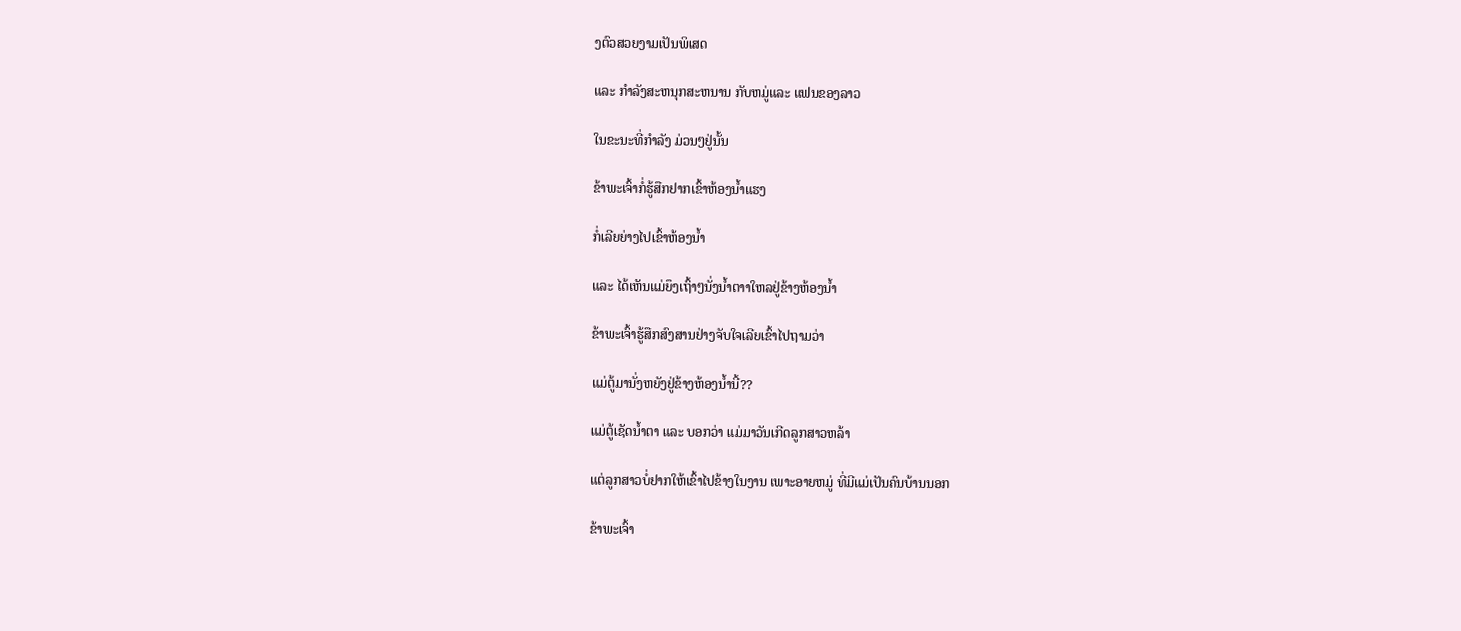ງຕົວສວຍງາມເປັນພິເສດ

ແລະ ກຳລັງສະຫນຸກສະຫນານ ກັບຫມູ່ແລະ ແຟນຂອງລາວ

ໃນຂະນະທີ່ກຳລັງ ມ່ວນໆຢູ່ນັ້ນ

ຂ້າພະເຈົ້າກໍ່ຮູ້ສືກຢາກເຂົ້າຫ້ອງນ້ຳແຮງ

ກໍ່ເລີຍຍ່າງໄປເຂົ້າຫ້ອງນ້ຳ

ແລະ ໄດ້ເຫັນແມ່ຍຶງເຖົ້າໆນັ່ງນ້ຳຕາາໃຫລຢູ່ຂ້າງຫ້ອງນ້ຳ

ຂ້າພະເຈົ້າຮູ້ສືກສົງສານຢ່າງຈັບໃຈເລີຍເຂົ້າໄປຖາມວ່າ

ແມ່ຕູ້ມານັ່ງຫຍັງຢູ່ຂ້າງຫ້ອງນ້ຳນີ້??

ແມ່ຕູ້ເຊັດນ້ຳຕາ ແລະ ບອກວ່າ ແມ່ມາວັນເກີດລູກສາວຫລ້າ

ແຕ່ລູກສາວບໍ່ຢາກໃຫ້ເຂົ້າໄປຂ້າງໃນງານ ເພາະອາຍຫມູ່ ທີ່ມີແມ່ເປັນຄົນບ້ານນອກ

ຂ້າພະເຈົ້າ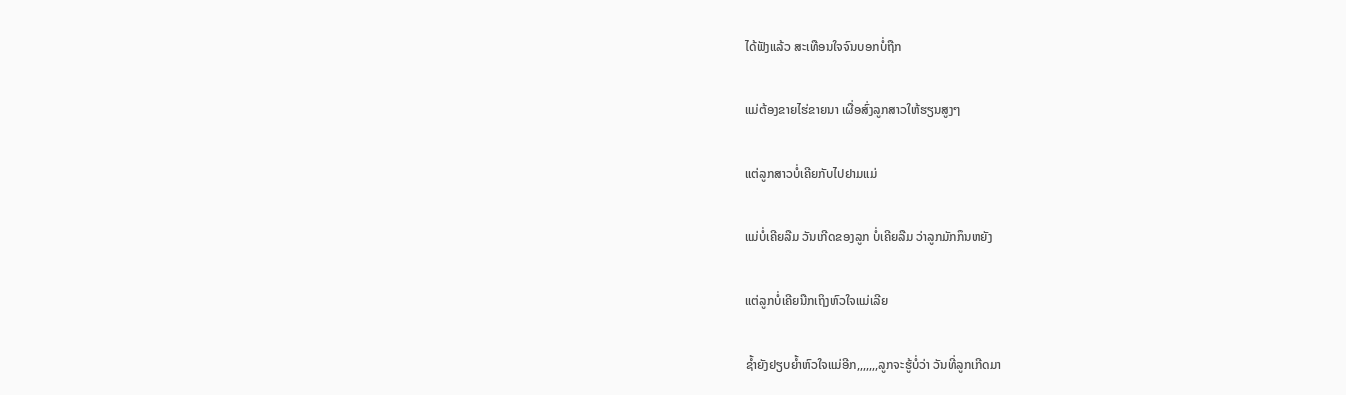ໄດ້ຟັງແລ້ວ ສະເທືອນໃຈຈົນບອກບໍ່ຖືກ

ແມ່ຕ້ອງຂາຍໄຮ່ຂາຍນາ ເຜື່ອສົ່ງລູກສາວໃຫ້ຮຽນສູງໆ

ແຕ່ລູກສາວບໍ່ເຄີຍກັບໄປຢາມແມ່

ແມ່ບໍ່ເຄີຍລືມ ວັນເກີດຂອງລູກ ບໍ່ເຄີຍລືມ ວ່າລູກມັກກຶນຫຍັງ

ແຕ່ລູກບໍ່ເຄີຍນືກເຖິງຫົວໃຈແມ່ເລີຍ

ຊ້ຳຍັງຢຽບຍ້ຳຫົວໃຈແມ່ອີກ,,,,,,,ລູກຈະຮູ້ບໍ່ວ່າ ວັນທີ່ລູກເກີດມາ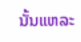ນັ້ນແຫລະ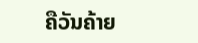ຄືວັນຄ້າຍ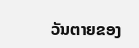ວັນຕາຍຂອງ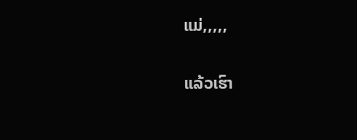ແມ່,,,,,

ແລ້ວເຮົາ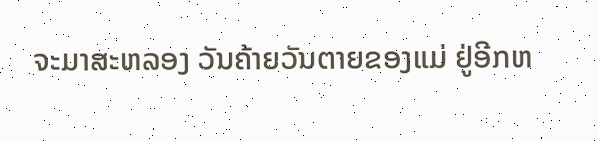ຈະມາສະຫລອງ ວັນຄ້າຍວັນຕາຍຂອງແມ່ ຢູ່ອີກຫ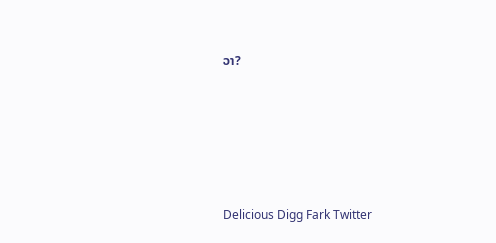ວາ?





Delicious Digg Fark Twitter